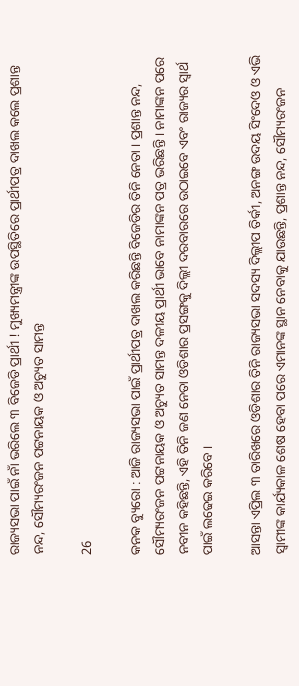ରାଜ୍ୟସଭା ପାଇଁ ନାଁ ଭରିଲେ ୩ ବିଜେଡି ପ୍ରାର୍ଥୀ ! ମୁଖ୍ୟମନ୍ତ୍ରୀଙ୍କ ଉପସ୍ଥିତିରେ ପ୍ରାର୍ଥୀପତ୍ର ଦାଖଲ କଲେ ପ୍ରଶାନ୍ତ ନନ୍ଦ, ସୌମ୍ୟରଂଜନ ପଟ୍ଟନାୟକ ଓ ଅଚ୍ୟୁତ ସାମନ୍ତ

26

କନକ ବ୍ୟୁରୋ : ଆଜି ରାଜ୍ୟସଭା ପାଇଁ ପ୍ରାର୍ଥୀପତ୍ର ଦାଖଲ କରିଛନ୍ତି ବିଜେଡିର ତିନି ନେତା । ପ୍ରଶାନ୍ତ ନନ୍ଦ, ସୌମ୍ୟରଂଜନ ପଟ୍ଟନାୟକ ଓ ଅଚ୍ୟୁତ ସାମନ୍ତ ଦଳୀୟ ପ୍ରାର୍ଥୀ ଭାବେ ନାମାଙ୍କନ ପତ୍ର ଭରିଛନ୍ତି । ନାମାଙ୍କନ ପରେ ନବୀନ କହିଛନ୍ତି, ଏହି ତିନି ଜଣ ନେତା ଓଡିଶାର ପ୍ରସଙ୍ଗକୁ ଦିଲ୍ଲୀ ଦରବାରରେ ଉଠାଇବେ ଏବଂ ରାଜ୍ୟର ସ୍ୱାର୍ଥ ପାଇଁ ଲଢେଇ କରିବେ ।

ଆସନ୍ତା ଏପ୍ରିଲ ୩ ତାରିଖରେ ଓଡିଶାର ତିନି ରାଜ୍ୟସଭା ସଦସ୍ୟ ଦିଲ୍ଲୀପ ତିର୍କୀ, ଅନଙ୍ଗ ଉଦୟ ସିଂଦେଓ ଓ ଏଭି ସ୍ୱାମୀଙ୍କ କାର୍ଯ୍ୟକାଳ ଶେଷ ହେବା ପରେ ଏମାନଙ୍କ ସ୍ଥାନ ନେବାକୁ ଯାଉଛନ୍ତି, ପ୍ରଶାନ୍ତ ନନ୍ଦ, ସୌମ୍ୟରଂଜନ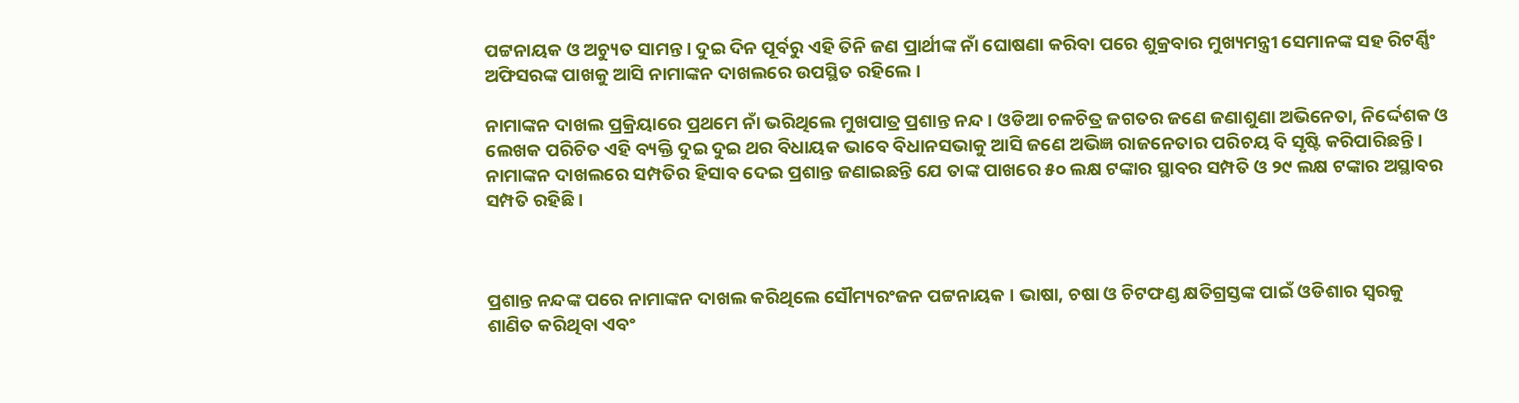ପଟ୍ଟନାୟକ ଓ ଅଚ୍ୟୁତ ସାମନ୍ତ । ଦୁଇ ଦିନ ପୂର୍ବରୁ ଏହି ତିନି ଜଣ ପ୍ରାର୍ଥୀଙ୍କ ନାଁ ଘୋଷଣା କରିବା ପରେ ଶୁକ୍ରବାର ମୁଖ୍ୟମନ୍ତ୍ରୀ ସେମାନଙ୍କ ସହ ରିଟର୍ଣ୍ଣିଂ ଅଫିସରଙ୍କ ପାଖକୁ ଆସି ନାମାଙ୍କନ ଦାଖଲରେ ଉପସ୍ଥିତ ରହିଲେ ।

ନାମାଙ୍କନ ଦାଖଲ ପ୍ରକ୍ରିୟାରେ ପ୍ରଥମେ ନାଁ ଭରିଥିଲେ ମୁଖପାତ୍ର ପ୍ରଶାନ୍ତ ନନ୍ଦ । ଓଡିଆ ଚଳଚିତ୍ର ଜଗତର ଜଣେ ଜଣାଶୁଣା ଅଭିନେତା, ନିର୍ଦ୍ଦେଶକ ଓ ଲେଖକ ପରିଚିତ ଏହି ବ୍ୟକ୍ତି ଦୁଇ ଦୁଇ ଥର ବିଧାୟକ ଭାବେ ବିଧାନସଭାକୁ ଆସି ଜଣେ ଅଭିଜ୍ଞ ରାଜନେତାର ପରିଚୟ ବି ସୃଷ୍ଟି କରିପାରିଛନ୍ତି । ନାମାଙ୍କନ ଦାଖଲରେ ସମ୍ପତିର ହିସାବ ଦେଇ ପ୍ରଶାନ୍ତ ଜଣାଇଛନ୍ତି ଯେ ତାଙ୍କ ପାଖରେ ୫୦ ଲକ୍ଷ ଟଙ୍କାର ସ୍ଥାବର ସମ୍ପତି ଓ ୨୯ ଲକ୍ଷ ଟଙ୍କାର ଅସ୍ଥାବର ସମ୍ପତି ରହିଛି ।



ପ୍ରଶାନ୍ତ ନନ୍ଦଙ୍କ ପରେ ନାମାଙ୍କନ ଦାଖଲ କରିଥିଲେ ସୌମ୍ୟରଂଜନ ପଟ୍ଟନାୟକ । ଭାଷା, ଚଷା ଓ ଚିଟଫଣ୍ଡ କ୍ଷତିଗ୍ରସ୍ତଙ୍କ ପାଇଁ ଓଡିଶାର ସ୍ୱରକୁ ଶାଣିତ କରିଥିବା ଏବଂ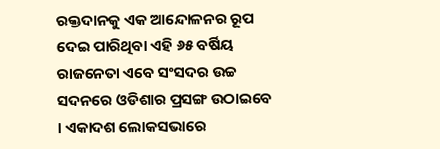ରକ୍ତଦାନକୁ ଏକ ଆନ୍ଦୋଳନର ରୂପ ଦେଇ ପାରିଥିବା ଏହି ୬୫ ବର୍ଷିୟ ରାଜନେତା ଏବେ ସଂସଦର ଉଚ୍ଚ ସଦନରେ ଓଡିଶାର ପ୍ରସଙ୍ଗ ଉଠାଇବେ । ଏକାଦଶ ଲୋକସଭାରେ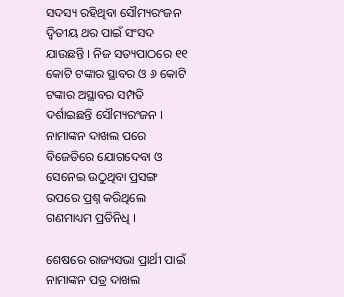ସଦସ୍ୟ ରହିଥିବା ସୌମ୍ୟରଂଜନ ଦ୍ୱିତୀୟ ଥର ପାଇଁ ସଂସଦ ଯାଉଛନ୍ତି । ନିଜ ସତ୍ୟପାଠରେ ୧୧ କୋଟି ଟଙ୍କାର ସ୍ଥାବର ଓ ୬ କୋଟି ଟଙ୍କାର ଅସ୍ଥାବର ସମ୍ପତି ଦର୍ଶାଇଛନ୍ତି ସୌମ୍ୟରଂଜନ । ନାମାଙ୍କନ ଦାଖଲ ପରେ ବିଜେଡିରେ ଯୋଗଦେବା ଓ ସେନେଇ ଉଠୁଥିବା ପ୍ରସଙ୍ଗ ଉପରେ ପ୍ରଶ୍ନ କରିଥିଲେ ଗଣମାଧ୍ୟମ ପ୍ରତିନିଧି ।

ଶେଷରେ ରାଜ୍ୟସଭା ପ୍ରାର୍ଥୀ ପାଇଁ ନାମାଙ୍କନ ପତ୍ର ଦାଖଲ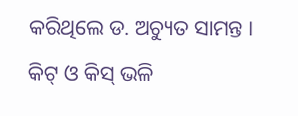କରିଥିଲେ ଡ. ଅଚ୍ୟୁତ ସାମନ୍ତ । କିଟ୍ ଓ କିସ୍ ଭଳି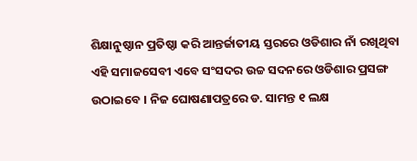ଶିକ୍ଷାନୁଷ୍ଠାନ ପ୍ରତିଷ୍ଠା କରି ଆନ୍ତର୍ଜାତୀୟ ସ୍ତରରେ ଓଡିଶାର ନାଁ ରଖିଥିବା ଏହି ସମାଜସେବୀ ଏବେ ସଂସଦର ଉଚ୍ଚ ସଦନରେ ଓଡିଶାର ପ୍ରସଙ୍ଗ ଉଠାଇବେ । ନିଜ ଘୋଷଣାପତ୍ରରେ ଡ. ସାମନ୍ତ ୧ ଲକ୍ଷ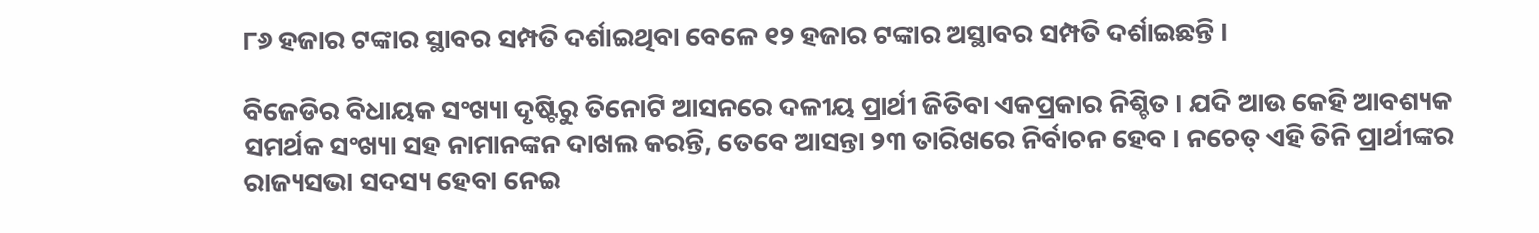୮୬ ହଜାର ଟଙ୍କାର ସ୍ଥାବର ସମ୍ପତି ଦର୍ଶାଇଥିବା ବେଳେ ୧୨ ହଜାର ଟଙ୍କାର ଅସ୍ଥାବର ସମ୍ପତି ଦର୍ଶାଇଛନ୍ତି ।

ବିଜେଡିର ବିଧାୟକ ସଂଖ୍ୟା ଦୃଷ୍ଟିରୁ ତିନୋଟି ଆସନରେ ଦଳୀୟ ପ୍ରାର୍ଥୀ ଜିତିବା ଏକପ୍ରକାର ନିଶ୍ଚିତ । ଯଦି ଆଉ କେହି ଆବଶ୍ୟକ ସମର୍ଥକ ସଂଖ୍ୟା ସହ ନାମାନଙ୍କନ ଦାଖଲ କରନ୍ତି, ତେବେ ଆସନ୍ତା ୨୩ ତାରିଖରେ ନିର୍ବାଚନ ହେବ । ନଚେତ୍ ଏହି ତିନି ପ୍ରାର୍ଥୀଙ୍କର ରାଜ୍ୟସଭା ସଦସ୍ୟ ହେବା ନେଇ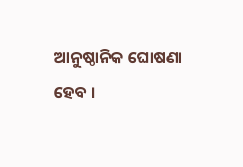ଆନୁଷ୍ଠାନିକ ଘୋଷଣା ହେବ ।